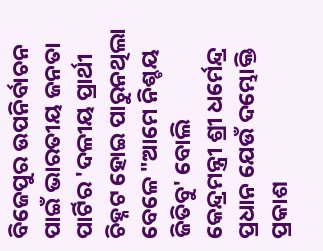ବିଜେପୁର ଉପନିର୍ବାଚନ ପାଇଁ ଭାରତୀୟ ଜନତା ପାର୍ଟିର 'ଦଳୀୟ ପ୍ରାର୍ଥୀ ଚିହ୍ନଟ ହୋଇ ପାରୁନଥିଲା ବେଳେ "ଆମେ ନିଶ୍ଚୟ ଜିତିବୁ' ବୋଲି କେନ୍ଦ୍ରମନ୍ତ୍ରୀ ଶ୍ରୀ ଧର୍ମେନ୍ଦ୍ର ପ୍ରଧାନ ଯେଉଁ ଦମ୍ଭୋକ୍ତି ପ୍ରକାଶ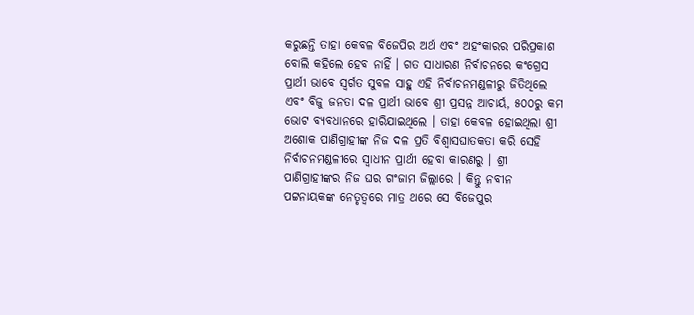କରୁଛନ୍ତି ତାହା କେବଳ ବିଜେପିର ଅର୍ଥ ଏବଂ ଅହଂକାରର ପରିପ୍ରକାଶ ବୋଲି କହିଲେ ହେବ ନାହିଁ । ଗତ ସାଧାରଣ ନିର୍ବାଚନରେ କଂଗ୍ରେସ ପ୍ରାର୍ଥୀ ଭାବେ ସ୍ୱର୍ଗତ ସୁବଳ ସାହୁ ଏହି ନିର୍ବାଚନମଣ୍ଡଳୀରୁ ଜିତିଥିଲେ ଏବଂ ବିଜୁ ଜନତା ଦଳ ପ୍ରାର୍ଥୀ ଭାବେ ଶ୍ରୀ ପ୍ରସନ୍ନ ଆଚାର୍ୟ, ୫୦୦ରୁ କମ ଭୋଟ ବ୍ୟବଧାନରେ ହାରିଯାଇଥିଲେ । ତାହା କେବଳ ହୋଇଥିଲା ଶ୍ରୀ ଅଶୋକ ପାଣିଗ୍ରାହୀଙ୍କ ନିଜ ଦଳ ପ୍ରତି ବିଶ୍ୱାସଘାତକତା କରି ସେହି ନିର୍ବାଚନମଣ୍ଡଳୀରେ ସ୍ୱାଧୀନ ପ୍ରାର୍ଥୀ ହେବା କାରଣରୁ । ଶ୍ରୀ ପାଣିଗ୍ରାହୀଙ୍କର ନିଜ ଘର ଗଂଜାମ ଜିଲ୍ଲାରେ । କିନ୍ତୁ ନବୀନ ପଟ୍ଟନାୟକଙ୍କ ନେତୃତ୍ୱରେ ମାତ୍ର ଥରେ ସେ ବିଜେପୁର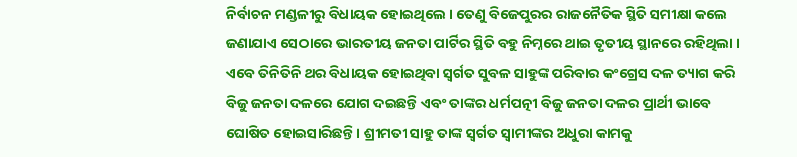ନିର୍ବାଚନ ମଣ୍ଡଳୀରୁ ବିଧାୟକ ହୋଇଥିଲେ । ତେଣୁ ବିଜେପୁରର ରାଜନୈତିକ ସ୍ଥିତି ସମୀକ୍ଷା କଲେ ଜଣାଯାଏ ସେଠାରେ ଭାରତୀୟ ଜନତା ପାର୍ଟିର ସ୍ଥିତି ବହୁ ନିମ୍ନରେ ଥାଇ ତୃତୀୟ ସ୍ଥାନରେ ରହିଥିଲା । ଏବେ ତିନିତିନି ଥର ବିଧାୟକ ହୋଇଥିବା ସ୍ୱର୍ଗତ ସୁବଳ ସାହୁଙ୍କ ପରିବାର କଂଗ୍ରେସ ଦଳ ତ୍ୟାଗ କରି ବିଜୁ ଜନତା ଦଳରେ ଯୋଗ ଦଇଛନ୍ତି ଏବଂ ତାଙ୍କର ଧର୍ମପତ୍ନୀ ବିଜୁ ଜନତା ଦଳର ପ୍ରାର୍ଥୀ ଭାବେ ଘୋଷିତ ହୋଇସାରିଛନ୍ତି । ଶ୍ରୀମତୀ ସାହୁ ତାଙ୍କ ସ୍ୱର୍ଗତ ସ୍ୱାମୀଙ୍କର ଅଧୁରା କାମକୁ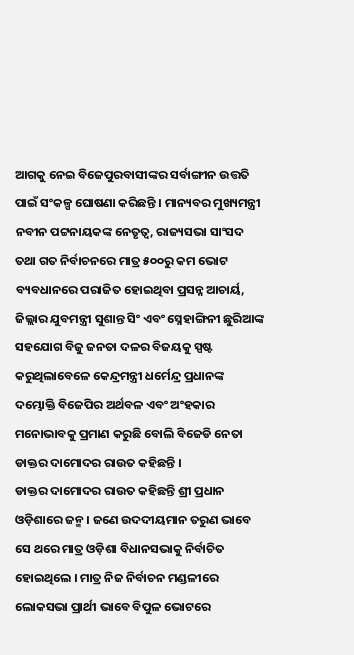ଆଗକୁ ନେଇ ବିଜେପୁରବାସୀଙ୍କର ସର୍ବାଙ୍ଗୀନ ଉତ୍ତତି ପାଇଁ ସଂକଳ୍ପ ଘୋଷଣା କରିଛନ୍ତି । ମାନ୍ୟବର ମୁଖ୍ୟମନ୍ତ୍ରୀ ନବୀନ ପଟ୍ଟନାୟକଙ୍କ ନେତୃତ୍ୱ, ରାଜ୍ୟସଭା ସାଂସଦ ତଥା ଗତ ନିର୍ବାଚନରେ ମାତ୍ର ୫୦୦ରୁ କମ ଭୋଟ ବ୍ୟବଧାନରେ ପରାଜିତ ହୋଇଥିବା ପ୍ରସନ୍ନ ଆଚାର୍ୟ, ଜିଲ୍ଲାର ଯୁବମନ୍ତ୍ରୀ ସୁଶାନ୍ତ ସିଂ ଏବଂ ସ୍ନେହାଙ୍ଗିନୀ ଛୁରିଆଙ୍କ ସହଯୋଗ ବିଜୁ ଜନତା ଦଳର ବିଜୟକୁ ସ୍ପଷ୍ଟ କରୁଥିଲାବେଳେ କେନ୍ଦ୍ରମନ୍ତ୍ରୀ ଧର୍ମେନ୍ଦ୍ର ପ୍ରଧାନଙ୍କ ଦମ୍ଭୋକ୍ତି ବିଜେପିର ଅର୍ଥବଳ ଏବଂ ଅଂହକାର ମନୋଭାବକୁ ପ୍ରମାଣ କରୁଛି ବୋଲି ବିଜେଡି ନେତା ଡାକ୍ତର ଦାମୋଦର ରାଉତ କହିଛନ୍ତି ।
ଡାକ୍ତର ଦାମୋଦର ରାଉତ କହିଛନ୍ତି ଶ୍ରୀ ପ୍ରଧାନ ଓଡ଼ିଶାରେ ଜନ୍ମ । ଜଣେ ଉଦଦୀୟମାନ ତରୁଣ ଭାବେ ସେ ଥରେ ମାତ୍ର ଓଡ଼ିଶା ବିଧାନସଭାକୁ ନିର୍ବାଚିତ ହୋଇଥିଲେ । ମାତ୍ର ନିଜ ନିର୍ବାଚନ ମଣ୍ଡଳୀରେ ଲୋକସଭା ପ୍ରାର୍ଥୀ ଭାବେ ବିପୁଳ ଭୋଟରେ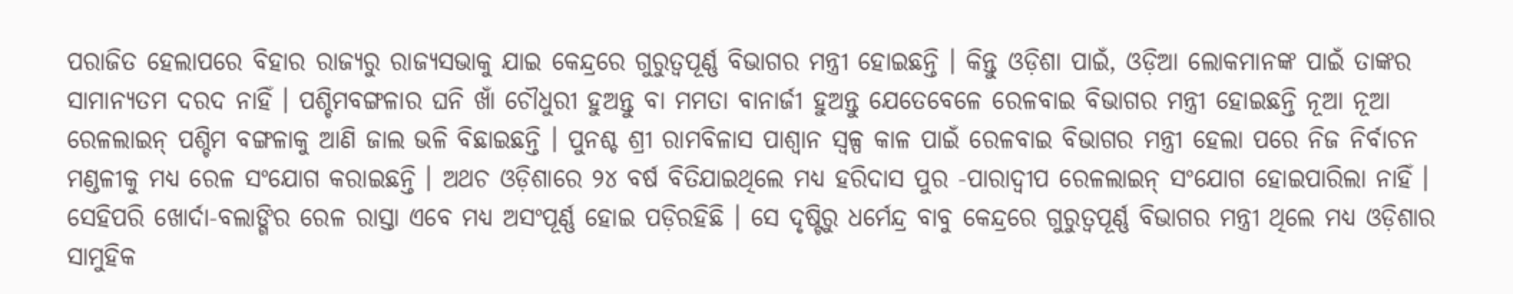ପରାଜିତ ହେଲାପରେ ବିହାର ରାଜ୍ୟରୁ ରାଜ୍ୟସଭାକୁ ଯାଇ କେନ୍ଦ୍ରରେ ଗୁରୁତ୍ୱପୂର୍ଣ୍ଣ ବିଭାଗର ମନ୍ତ୍ରୀ ହୋଇଛନ୍ତି । କିନ୍ତୁ ଓଡ଼ିଶା ପାଇଁ, ଓଡ଼ିଆ ଲୋକମାନଙ୍କ ପାଇଁ ତାଙ୍କର ସାମାନ୍ୟତମ ଦରଦ ନାହିଁ । ପଶ୍ଚିମବଙ୍ଗଳାର ଘନି ଖାଁ ଚୌଧୁରୀ ହୁଅନ୍ତୁ ବା ମମତା ବାନାର୍ଜୀ ହୁଅନ୍ତୁ ଯେତେବେଳେ ରେଳବାଇ ବିଭାଗର ମନ୍ତ୍ରୀ ହୋଇଛନ୍ତି ନୂଆ ନୂଆ ରେଳଲାଇନ୍ ପଶ୍ଚିମ ବଙ୍ଗଳାକୁ ଆଣି ଜାଲ ଭଳି ବିଛାଇଛନ୍ତି । ପୁନଶ୍ଚ ଶ୍ରୀ ରାମବିଳାସ ପାଶ୍ୱାନ ସ୍ୱଳ୍ପ କାଳ ପାଇଁ ରେଳବାଇ ବିଭାଗର ମନ୍ତ୍ରୀ ହେଲା ପରେ ନିଜ ନିର୍ବାଚନ ମଣ୍ଡଳୀକୁ ମଧ୍ୟ ରେଳ ସଂଯୋଗ କରାଇଛନ୍ତି । ଅଥଚ ଓଡ଼ିଶାରେ ୨୪ ବର୍ଷ ବିତିଯାଇଥିଲେ ମଧ୍ୟ ହରିଦାସ ପୁର -ପାରାଦ୍ବୀପ ରେଳଲାଇନ୍ ସଂଯୋଗ ହୋଇପାରିଲା ନାହିଁ । ସେହିପରି ଖୋର୍ଦା-ବଲାଙ୍ଗିର ରେଳ ରାସ୍ତା ଏବେ ମଧ୍ୟ ଅସଂପୂର୍ଣ୍ଣ ହୋଇ ପଡ଼ିରହିଛି । ସେ ଦୃଷ୍ଟିରୁ ଧର୍ମେନ୍ଦ୍ର ବାବୁ କେନ୍ଦ୍ରରେ ଗୁରୁତ୍ୱପୂର୍ଣ୍ଣ ବିଭାଗର ମନ୍ତ୍ରୀ ଥିଲେ ମଧ୍ୟ ଓଡ଼ିଶାର ସାମୁହିକ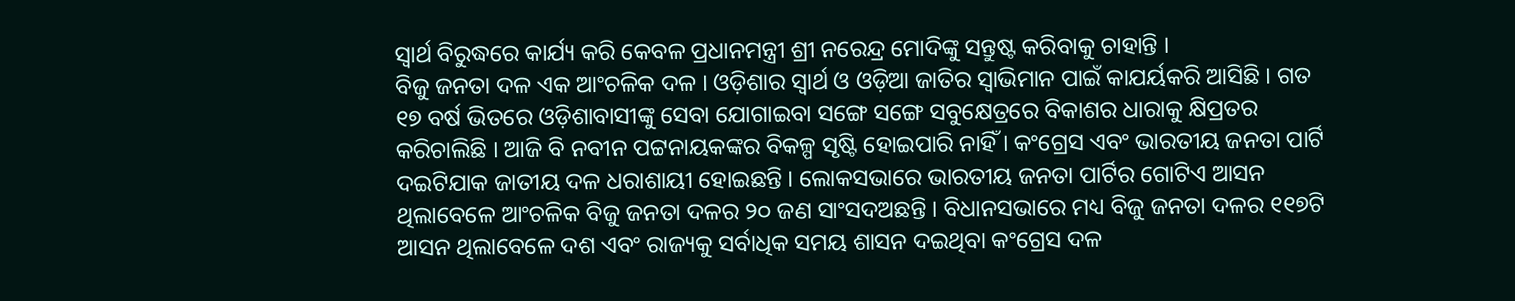ସ୍ୱାର୍ଥ ବିରୁଦ୍ଧରେ କାର୍ଯ୍ୟ କରି କେବଳ ପ୍ରଧାନମନ୍ତ୍ରୀ ଶ୍ରୀ ନରେନ୍ଦ୍ର ମୋଦିଙ୍କୁ ସନ୍ତୁଷ୍ଟ କରିବାକୁ ଚାହାନ୍ତି ।
ବିଜୁ ଜନତା ଦଳ ଏକ ଆଂଚଳିକ ଦଳ । ଓଡ଼ିଶାର ସ୍ୱାର୍ଥ ଓ ଓଡ଼ିଆ ଜାତିର ସ୍ୱାଭିମାନ ପାଇଁ କାଯର୍ୟକରି ଆସିଛି । ଗତ ୧୭ ବର୍ଷ ଭିତରେ ଓଡ଼ିଶାବାସୀଙ୍କୁ ସେବା ଯୋଗାଇବା ସଙ୍ଗେ ସଙ୍ଗେ ସବୁକ୍ଷେତ୍ରରେ ବିକାଶର ଧାରାକୁ କ୍ଷିପ୍ରତର କରିଚାଲିଛି । ଆଜି ବି ନବୀନ ପଟ୍ଟନାୟକଙ୍କର ବିକଳ୍ପ ସୃଷ୍ଟି ହୋଇପାରି ନାହିଁ । କଂଗ୍ରେସ ଏବଂ ଭାରତୀୟ ଜନତା ପାର୍ଟି ଦଇଟିଯାକ ଜାତୀୟ ଦଳ ଧରାଶାୟୀ ହୋଇଛନ୍ତି । ଲୋକସଭାରେ ଭାରତୀୟ ଜନତା ପାର୍ଟିର ଗୋଟିଏ ଆସନ ଥିଲାବେଳେ ଆଂଚଳିକ ବିଜୁ ଜନତା ଦଳର ୨୦ ଜଣ ସାଂସଦଅଛନ୍ତି । ବିଧାନସଭାରେ ମଧ୍ୟ ବିଜୁ ଜନତା ଦଳର ୧୧୭ଟି ଆସନ ଥିଲାବେଳେ ଦଶ ଏବଂ ରାଜ୍ୟକୁ ସର୍ବାଧିକ ସମୟ ଶାସନ ଦଇଥିବା କଂଗ୍ରେସ ଦଳ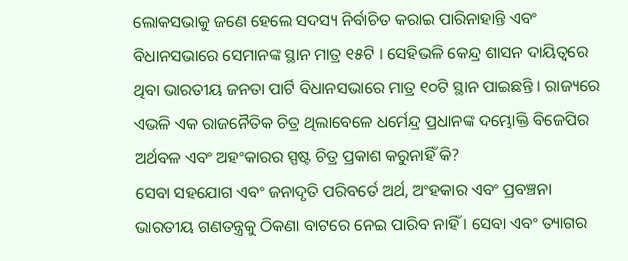ଲୋକସଭାକୁ ଜଣେ ହେଲେ ସଦସ୍ୟ ନିର୍ବାଚିତ କରାଇ ପାରିନାହାନ୍ତି ଏବଂ ବିଧାନସଭାରେ ସେମାନଙ୍କ ସ୍ଥାନ ମାତ୍ର ୧୫ଟି । ସେହିଭଳି କେନ୍ଦ୍ର ଶାସନ ଦାୟିତ୍ୱରେ ଥିବା ଭାରତୀୟ ଜନତା ପାର୍ଟି ବିଧାନସଭାରେ ମାତ୍ର ୧୦ଟି ସ୍ଥାନ ପାଇଛନ୍ତି । ରାଜ୍ୟରେ ଏଭଳି ଏକ ରାଜନୈତିକ ଚିତ୍ର ଥିଲାବେଳେ ଧର୍ମେନ୍ଦ୍ର ପ୍ରଧାନଙ୍କ ଦମ୍ଭୋକ୍ତି ବିଜେପିର ଅର୍ଥବଳ ଏବଂ ଅହଂକାରର ସ୍ପଷ୍ଟ ଚିତ୍ର ପ୍ରକାଶ କରୁନାହିଁ କି?
ସେବା ସହଯୋଗ ଏବଂ ଜନାଦୃତି ପରିବର୍ତେ ଅର୍ଥ, ଅଂହକାର ଏବଂ ପ୍ରବଞ୍ଚନା ଭାରତୀୟ ଗଣତନ୍ତ୍ରକୁ ଠିକଣା ବାଟରେ ନେଇ ପାରିବ ନାହିଁ । ସେବା ଏବଂ ତ୍ୟାଗର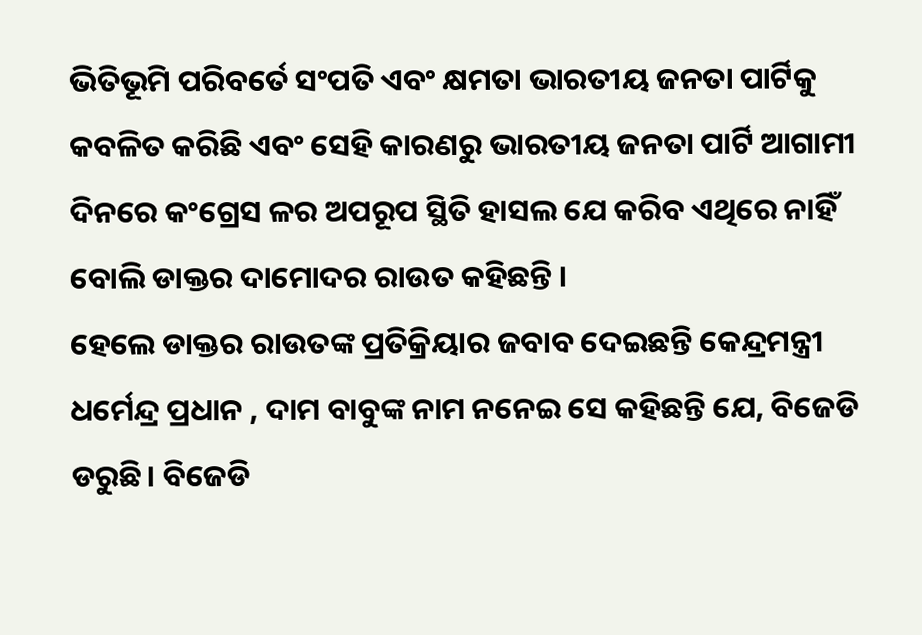ଭିତିଭୂମି ପରିବର୍ତେ ସଂପତି ଏବଂ କ୍ଷମତା ଭାରତୀୟ ଜନତା ପାର୍ଟିକୁ କବଳିତ କରିଛି ଏବଂ ସେହି କାରଣରୁ ଭାରତୀୟ ଜନତା ପାର୍ଟି ଆଗାମୀ ଦିନରେ କଂଗ୍ରେସ ଳର ଅପରୂପ ସ୍ଥିତି ହାସଲ ଯେ କରିବ ଏଥିରେ ନାହିଁ ବୋଲି ଡାକ୍ତର ଦାମୋଦର ରାଉତ କହିଛନ୍ତି ।
ହେଲେ ଡାକ୍ତର ରାଉତଙ୍କ ପ୍ରତିକ୍ରିୟାର ଜବାବ ଦେଇଛନ୍ତି କେନ୍ଦ୍ରମନ୍ତ୍ରୀ ଧର୍ମେନ୍ଦ୍ର ପ୍ରଧାନ , ଦାମ ବାବୁଙ୍କ ନାମ ନନେଇ ସେ କହିଛନ୍ତି ଯେ, ବିଜେଡି ଡରୁଛି। ବିଜେଡି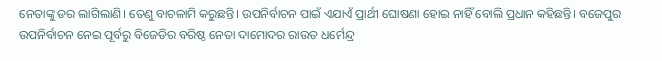ନେତାଙ୍କୁ ଡର ଲାଗିଲାଣି। ତେଣୁ ବାଚଳାମି କରୁଛନ୍ତି। ଉପନିର୍ବାଚନ ପାଇଁ ଏଯାଏଁ ପ୍ରାର୍ଥୀ ଘୋଷଣା ହୋଇ ନାହିଁ ବୋଲି ପ୍ରଧାନ କହିଛନ୍ତି। ବଜେପୁର ଉପନିର୍ବାଚନ ନେଇ ପୂର୍ବରୁ ବିଜେଡିର ବରିଷ୍ଠ ନେତା ଦାମୋଦର ରାଉତ ଧର୍ମେନ୍ଦ୍ର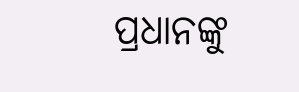ପ୍ରଧାନଙ୍କୁ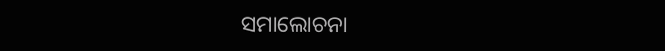ସମାଲୋଚନା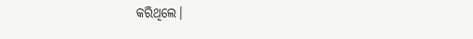କରିଥିଲେ।